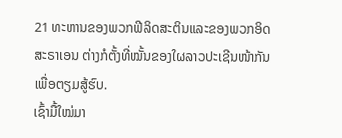21 ທະຫານຂອງພວກຟີລິດສະຕິນແລະຂອງພວກອິດສະຣາເອນ ຕ່າງກໍຕັ້ງທີ່ໝັ້ນຂອງໃຜລາວປະເຊີນໜ້າກັນເພື່ອຕຽມສູ້ຮົບ.
ເຊົ້າມື້ໃໝ່ມາ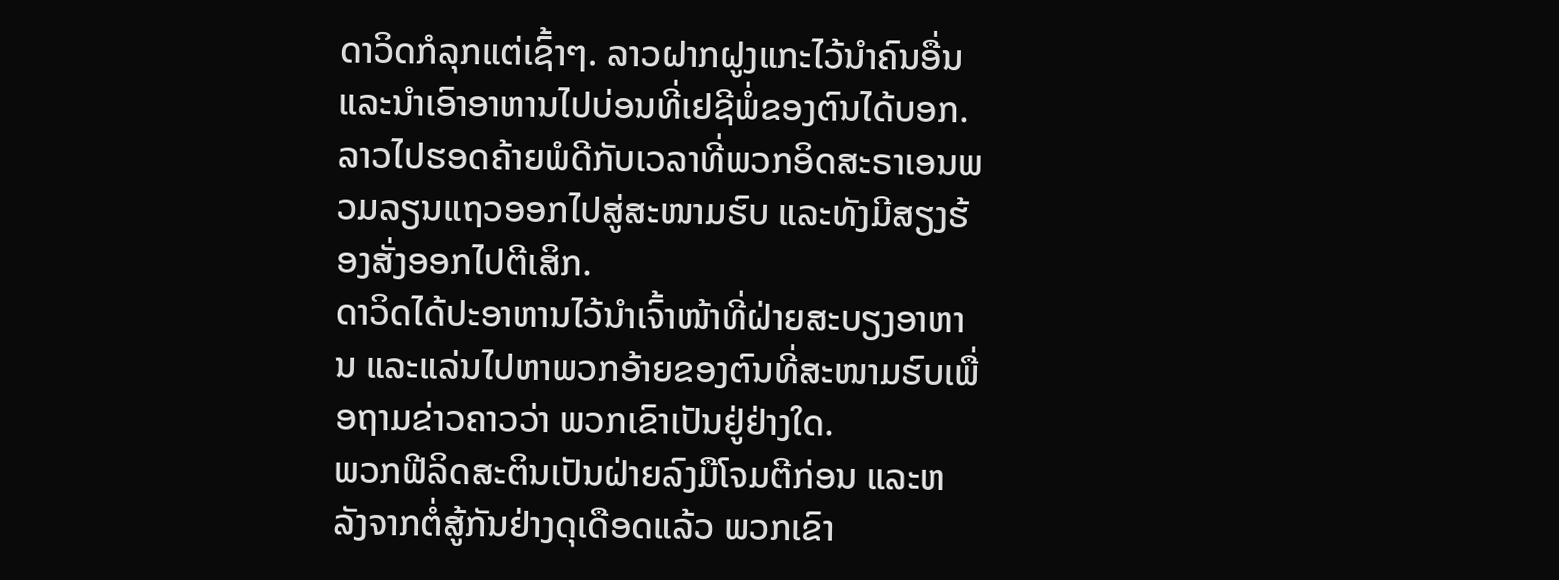ດາວິດກໍລຸກແຕ່ເຊົ້າໆ. ລາວຝາກຝູງແກະໄວ້ນຳຄົນອື່ນ ແລະນຳເອົາອາຫານໄປບ່ອນທີ່ເຢຊີພໍ່ຂອງຕົນໄດ້ບອກ. ລາວໄປຮອດຄ້າຍພໍດີກັບເວລາທີ່ພວກອິດສະຣາເອນພວມລຽນແຖວອອກໄປສູ່ສະໜາມຮົບ ແລະທັງມີສຽງຮ້ອງສັ່ງອອກໄປຕີເສິກ.
ດາວິດໄດ້ປະອາຫານໄວ້ນຳເຈົ້າໜ້າທີ່ຝ່າຍສະບຽງອາຫານ ແລະແລ່ນໄປຫາພວກອ້າຍຂອງຕົນທີ່ສະໜາມຮົບເພື່ອຖາມຂ່າວຄາວວ່າ ພວກເຂົາເປັນຢູ່ຢ່າງໃດ.
ພວກຟີລິດສະຕິນເປັນຝ່າຍລົງມືໂຈມຕີກ່ອນ ແລະຫລັງຈາກຕໍ່ສູ້ກັນຢ່າງດຸເດືອດແລ້ວ ພວກເຂົາ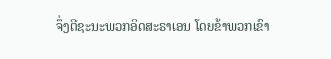ຈຶ່ງຕີຊະນະພວກອິດສະຣາເອນ ໂດຍຂ້າພວກເຂົາ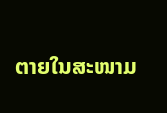ຕາຍໃນສະໜາມ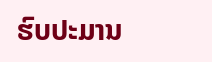ຮົບປະມານ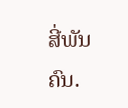ສີ່ພັນຄົນ.